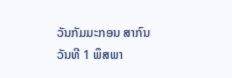ວັນກັມມະກອນ ສາກົນ
ວັນທີ 1 ພຶສພາ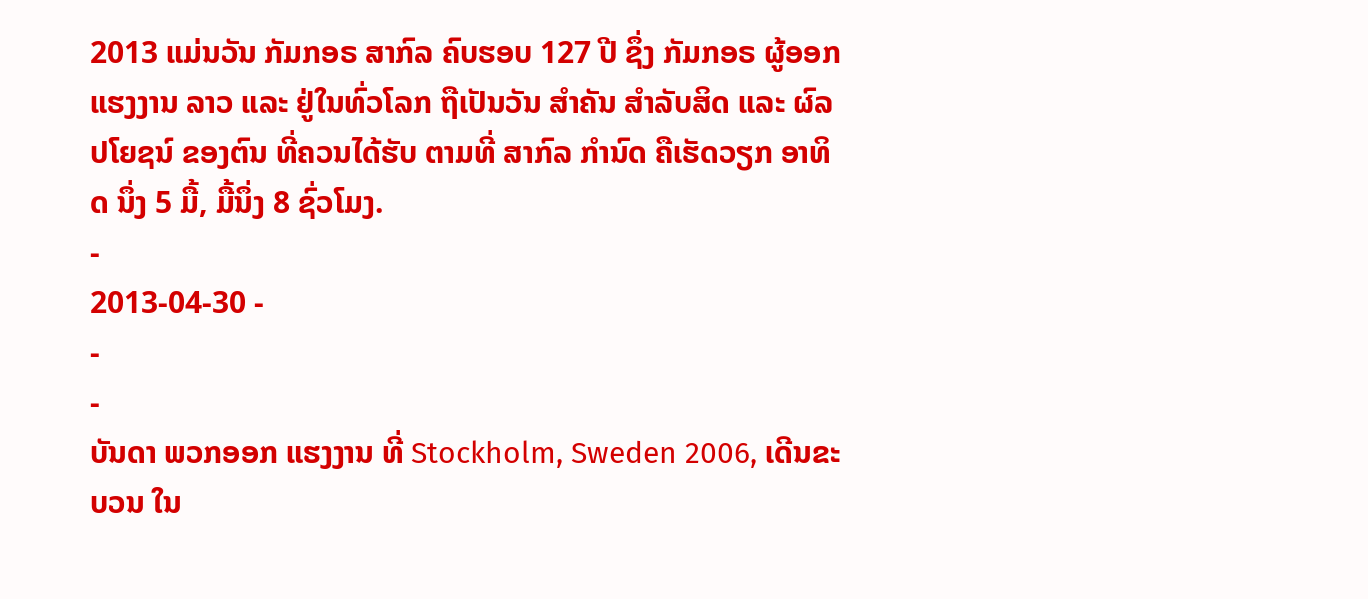2013 ແມ່ນວັນ ກັມກອຣ ສາກົລ ຄົບຮອບ 127 ປີ ຊຶ່ງ ກັມກອຣ ຜູ້ອອກແຮງງານ ລາວ ແລະ ຢູ່ໃນທົ່ວໂລກ ຖືເປັນວັນ ສໍາຄັນ ສໍາລັບສິດ ແລະ ຜົລປໂຍຊນ໌ ຂອງຕົນ ທີ່ຄວນໄດ້ຮັບ ຕາມທີ່ ສາກົລ ກໍານົດ ຄືເຮັດວຽກ ອາທິດ ນຶ່ງ 5 ມື້, ມື້ນຶ່ງ 8 ຊົ່ວໂມງ.
-
2013-04-30 -
-
-
ບັນດາ ພວກອອກ ແຮງງານ ທີ່ Stockholm, Sweden 2006, ເດີນຂະບວນ ໃນ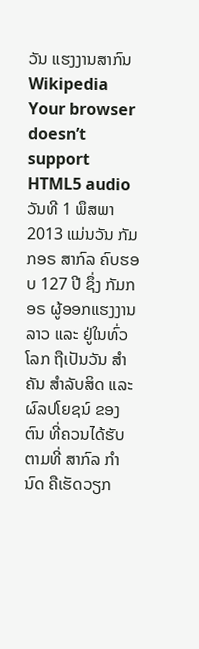ວັນ ແຮງງານສາກົນ
Wikipedia
Your browser doesn’t support HTML5 audio
ວັນທີ 1 ພຶສພາ 2013 ແມ່ນວັນ ກັມກອຣ ສາກົລ ຄົບຮອບ 127 ປີ ຊຶ່ງ ກັມກອຣ ຜູ້ອອກແຮງງານ ລາວ ແລະ ຢູ່ໃນທົ່ວໂລກ ຖືເປັນວັນ ສໍາຄັນ ສໍາລັບສິດ ແລະ ຜົລປໂຍຊນ໌ ຂອງຕົນ ທີ່ຄວນໄດ້ຮັບ ຕາມທີ່ ສາກົລ ກໍານົດ ຄືເຮັດວຽກ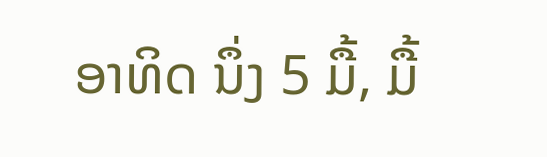ອາທິດ ນຶ່ງ 5 ມື້, ມື້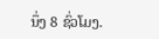ນຶ່ງ 8 ຊົ່ວໂມງ.